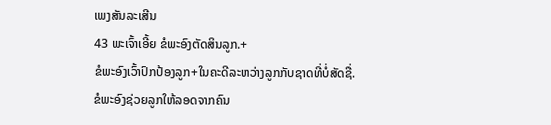ເພງສັນລະເສີນ
43 ພະເຈົ້າເອີ້ຍ ຂໍພະອົງຕັດສິນລູກ.+
ຂໍພະອົງເວົ້າປົກປ້ອງລູກ+ໃນຄະດີລະຫວ່າງລູກກັບຊາດທີ່ບໍ່ສັດຊື່.
ຂໍພະອົງຊ່ວຍລູກໃຫ້ລອດຈາກຄົນ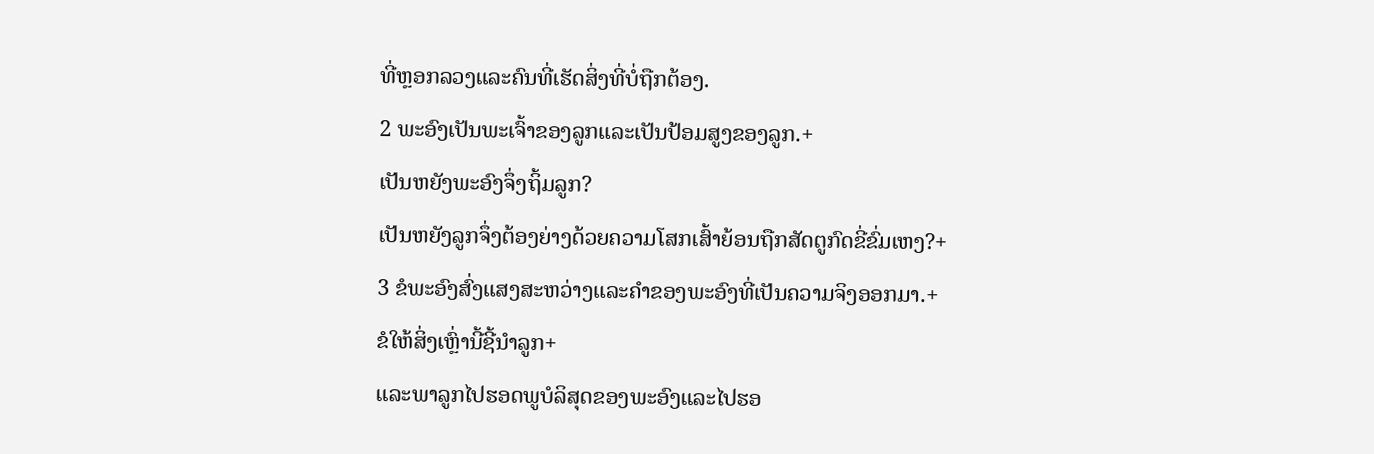ທີ່ຫຼອກລວງແລະຄົນທີ່ເຮັດສິ່ງທີ່ບໍ່ຖືກຕ້ອງ.
2 ພະອົງເປັນພະເຈົ້າຂອງລູກແລະເປັນປ້ອມສູງຂອງລູກ.+
ເປັນຫຍັງພະອົງຈຶ່ງຖິ້ມລູກ?
ເປັນຫຍັງລູກຈຶ່ງຕ້ອງຍ່າງດ້ວຍຄວາມໂສກເສົ້າຍ້ອນຖືກສັດຕູກົດຂີ່ຂົ່ມເຫງ?+
3 ຂໍພະອົງສົ່ງແສງສະຫວ່າງແລະຄຳຂອງພະອົງທີ່ເປັນຄວາມຈິງອອກມາ.+
ຂໍໃຫ້ສິ່ງເຫຼົ່ານີ້ຊີ້ນຳລູກ+
ແລະພາລູກໄປຮອດພູບໍລິສຸດຂອງພະອົງແລະໄປຮອ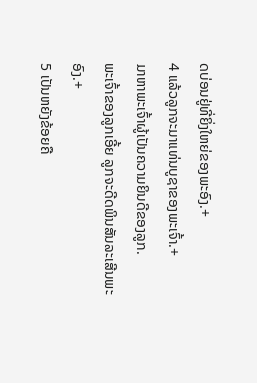ດບ່ອນຢູ່ທີ່ຍິ່ງໃຫຍ່ຂອງພະອົງ.+
4 ແລ້ວລູກຈະມາແທ່ນບູຊາຂອງພະເຈົ້າ.+
ມາຫາພະເຈົ້າຜູ້ເປັນຄວາມຍິນດີຂອງລູກ.
ພະເຈົ້າຂອງລູກເອີ້ຍ ລູກຈະດີດພິນສັນລະເສີນພະອົງ.+
5 ເປັນຫຍັງຂ້ອຍຄື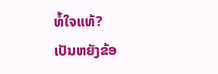ທໍ້ໃຈແທ້?
ເປັນຫຍັງຂ້ອ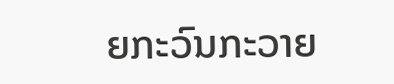ຍກະວົນກະວາຍ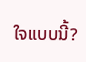ໃຈແບບນີ້?